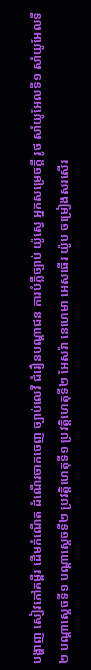បង្ហាញ សៀវភៅគម្ពីរ ដើមកំណើត ដំណើរចាកចេញ ច្បាប់លេវី ជំរឿនបណ្ដាជន ការបំភ្លឺច្បាប់ យ៉ូស្វេ អ្នកសម្រេចក្ដី រូថ សាំយូអែលទី១ សាំយូអែលទី២ បណ្ដាស្ដេចទី១ បណ្ដាស្ដេចទី២ ប្រវត្តិហេតុទី១ ប្រវត្តិហេតុទី២ អែសរ៉ា នេហេមា អេសធើរ យ៉ូប ចម្រៀងសរសើរ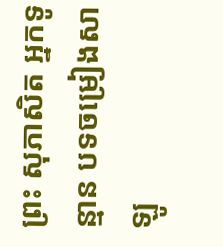ព្រះ សុភាសិត អ្នកទូន្មាន បទចម្រៀងសាឡូ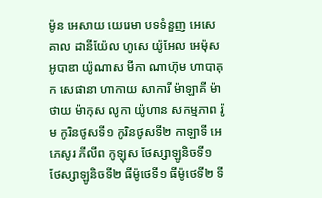ម៉ូន អេសាយ យេរេមា បទទំនួញ អេសេគាល ដានីយ៉ែល ហូសេ យ៉ូអែល អេម៉ុស អូបាឌា យ៉ូណាស មីកា ណាហ៊ុម ហាបាគុក សេផានា ហាកាយ សាការី ម៉ាឡាគី ម៉ាថាយ ម៉ាកុស លូកា យ៉ូហាន សកម្មភាព រ៉ូម កូរិនថូសទី១ កូរិនថូសទី២ កាឡាទី អេភេសូរ ភីលីព កូឡុស ថែស្សាឡូនិចទី១ ថែស្សាឡូនិចទី២ ធីម៉ូថេទី១ ធីម៉ូថេទី២ ទី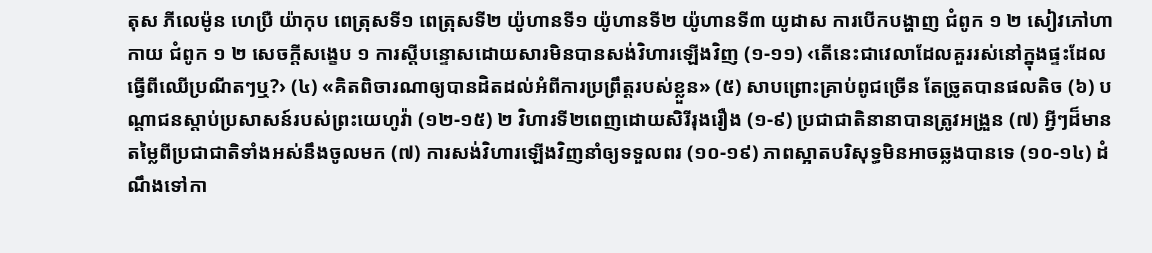តុស ភីលេម៉ូន ហេប្រឺ យ៉ាកុប ពេត្រុសទី១ ពេត្រុសទី២ យ៉ូហានទី១ យ៉ូហានទី២ យ៉ូហានទី៣ យូដាស ការបើកបង្ហាញ ជំពូក ១ ២ សៀវភៅហាកាយ ជំពូក ១ ២ សេចក្ដីសង្ខេប ១ ការស្ដីបន្ទោសដោយសារមិនបានសង់វិហារឡើងវិញ (១-១១) ‹តើនេះជាវេលាដែលគួររស់នៅក្នុងផ្ទះដែលធ្វើពីឈើប្រណីតៗឬ?› (៤) «គិតពិចារណាឲ្យបានដិតដល់អំពីការប្រព្រឹត្តរបស់ខ្លួន» (៥) សាបព្រោះគ្រាប់ពូជច្រើន តែច្រូតបានផលតិច (៦) បណ្ដាជនស្ដាប់ប្រសាសន៍របស់ព្រះយេហូវ៉ា (១២-១៥) ២ វិហារទី២ពេញដោយសិរីរុងរឿង (១-៩) ប្រជាជាតិនានាបានត្រូវអង្រួន (៧) អ្វីៗដ៏មានតម្លៃពីប្រជាជាតិទាំងអស់នឹងចូលមក (៧) ការសង់វិហារឡើងវិញនាំឲ្យទទួលពរ (១០-១៩) ភាពស្អាតបរិសុទ្ធមិនអាចឆ្លងបានទេ (១០-១៤) ដំណឹងទៅកា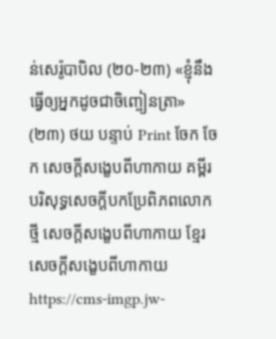ន់សេរ៉ូបាបិល (២០-២៣) «ខ្ញុំនឹងធ្វើឲ្យអ្នកដូចជាចិញ្ចៀនត្រា» (២៣) ថយ បន្ទាប់ Print ចែក ចែក សេចក្ដីសង្ខេបពីហាកាយ គម្ពីរបរិសុទ្ធសេចក្ដីបកប្រែពិភពលោកថ្មី សេចក្ដីសង្ខេបពីហាកាយ ខ្មែរ សេចក្ដីសង្ខេបពីហាកាយ https://cms-imgp.jw-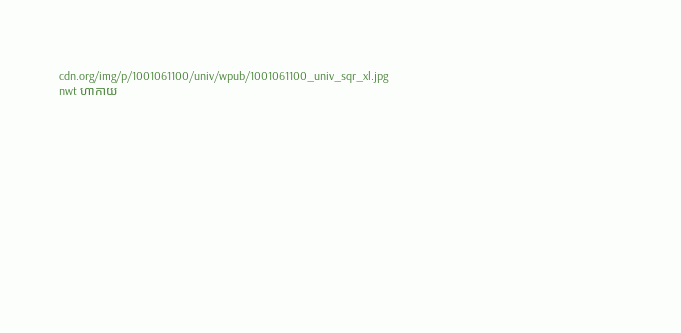cdn.org/img/p/1001061100/univ/wpub/1001061100_univ_sqr_xl.jpg nwt ហាកាយ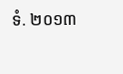ទំ. ២០១៣